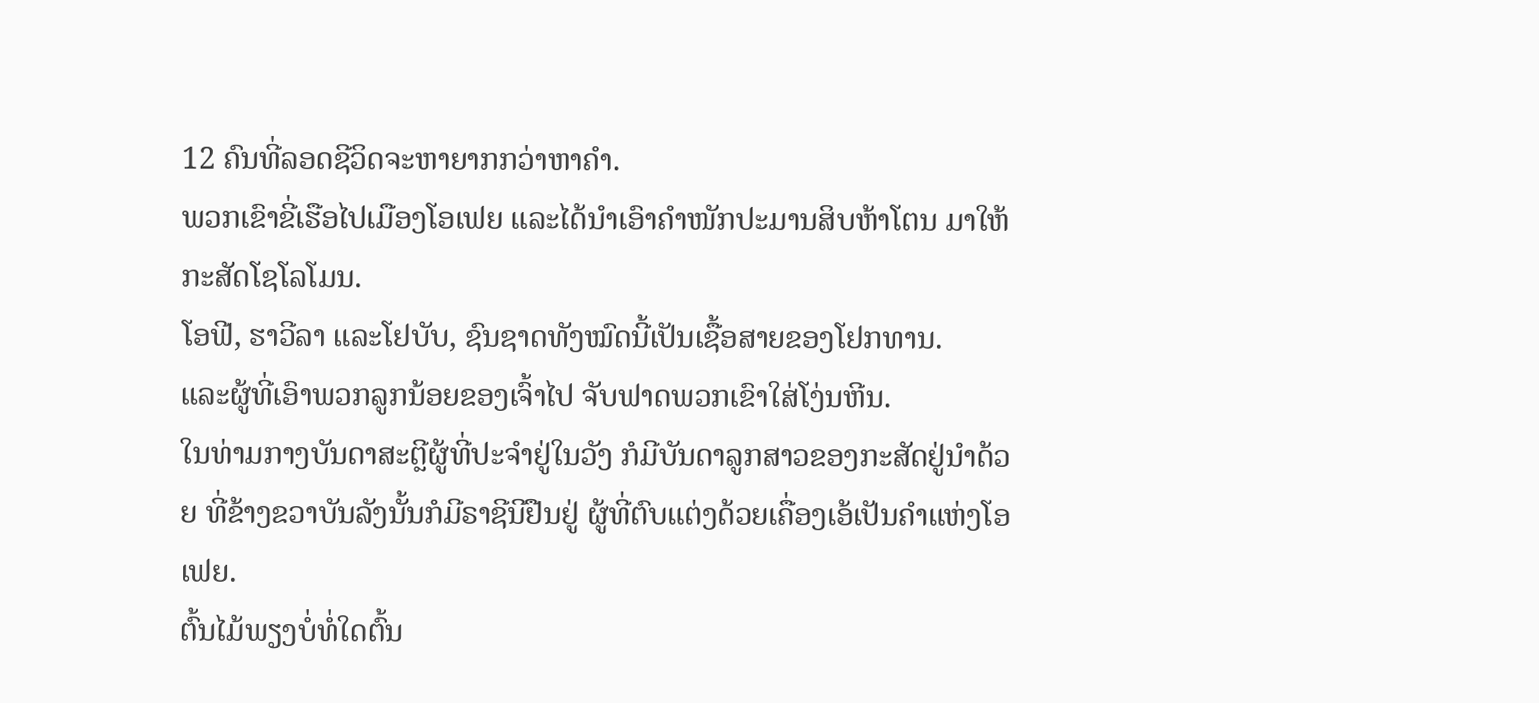12 ຄົນທີ່ລອດຊີວິດຈະຫາຍາກກວ່າຫາຄຳ.
ພວກເຂົາຂີ່ເຮືອໄປເມືອງໂອເຟຍ ແລະໄດ້ນຳເອົາຄຳໜັກປະມານສິບຫ້າໂຕນ ມາໃຫ້ກະສັດໂຊໂລໂມນ.
ໂອຟີ, ຮາວີລາ ແລະໂຢບັບ, ຊົນຊາດທັງໝົດນີ້ເປັນເຊື້ອສາຍຂອງໂຢກທານ.
ແລະຜູ້ທີ່ເອົາພວກລູກນ້ອຍຂອງເຈົ້າໄປ ຈັບຟາດພວກເຂົາໃສ່ໂງ່ນຫີນ.
ໃນທ່າມກາງບັນດາສະຕຼີຜູ້ທີ່ປະຈຳຢູ່ໃນວັງ ກໍມີບັນດາລູກສາວຂອງກະສັດຢູ່ນຳດ້ວຍ ທີ່ຂ້າງຂວາບັນລັງນັ້ນກໍມີຣາຊີນີຢືນຢູ່ ຜູ້ທີ່ຕົບແຕ່ງດ້ວຍເຄື່ອງເອ້ເປັນຄຳແຫ່ງໂອເຟຍ.
ຕົ້ນໄມ້ພຽງບໍ່ທໍ່ໃດຕົ້ນ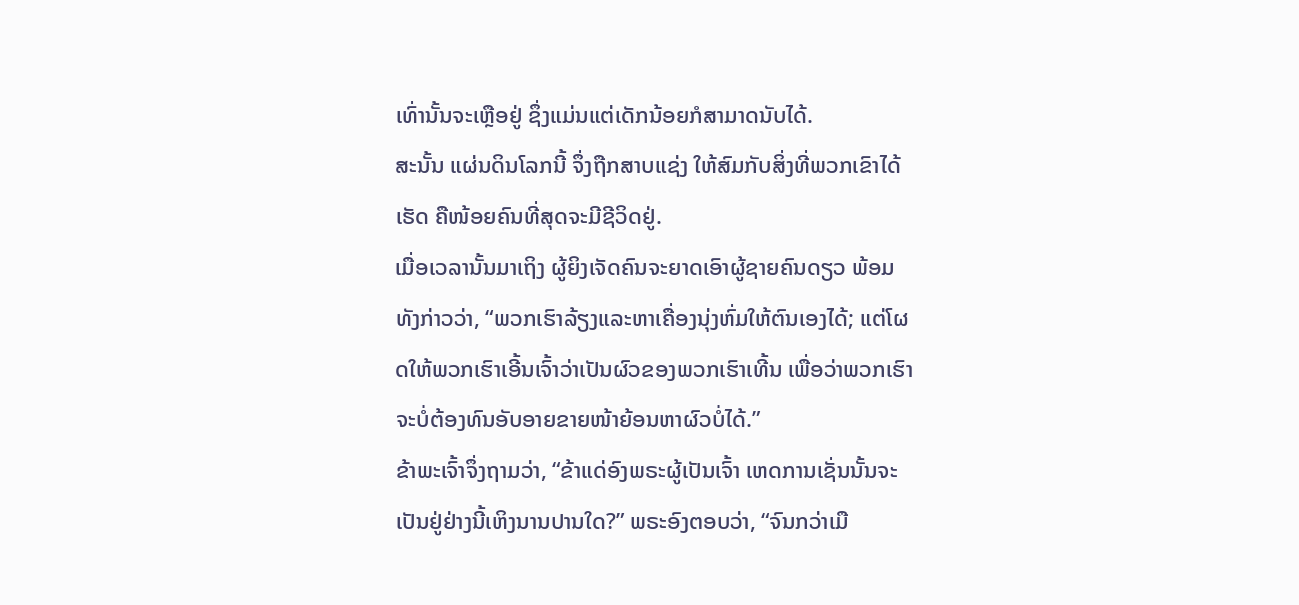ເທົ່ານັ້ນຈະເຫຼືອຢູ່ ຊຶ່ງແມ່ນແຕ່ເດັກນ້ອຍກໍສາມາດນັບໄດ້.
ສະນັ້ນ ແຜ່ນດິນໂລກນີ້ ຈຶ່ງຖືກສາບແຊ່ງ ໃຫ້ສົມກັບສິ່ງທີ່ພວກເຂົາໄດ້ເຮັດ ຄືໜ້ອຍຄົນທີ່ສຸດຈະມີຊີວິດຢູ່.
ເມື່ອເວລານັ້ນມາເຖິງ ຜູ້ຍິງເຈັດຄົນຈະຍາດເອົາຜູ້ຊາຍຄົນດຽວ ພ້ອມທັງກ່າວວ່າ, “ພວກເຮົາລ້ຽງແລະຫາເຄື່ອງນຸ່ງຫົ່ມໃຫ້ຕົນເອງໄດ້; ແຕ່ໂຜດໃຫ້ພວກເຮົາເອີ້ນເຈົ້າວ່າເປັນຜົວຂອງພວກເຮົາເທີ້ນ ເພື່ອວ່າພວກເຮົາຈະບໍ່ຕ້ອງທົນອັບອາຍຂາຍໜ້າຍ້ອນຫາຜົວບໍ່ໄດ້.”
ຂ້າພະເຈົ້າຈຶ່ງຖາມວ່າ, “ຂ້າແດ່ອົງພຣະຜູ້ເປັນເຈົ້າ ເຫດການເຊັ່ນນັ້ນຈະເປັນຢູ່ຢ່າງນີ້ເຫິງນານປານໃດ?” ພຣະອົງຕອບວ່າ, “ຈົນກວ່າເມື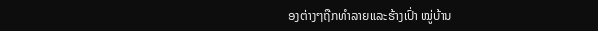ອງຕ່າງໆຖືກທຳລາຍແລະຮ້າງເປົ່າ ໝູ່ບ້ານ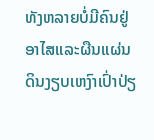ທັງຫລາຍບໍ່ມີຄົນຢູ່ອາໄສແລະຜືນແຜ່ນດິນງຽບເຫງົາເປົ່າປ່ຽ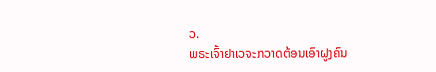ວ.
ພຣະເຈົ້າຢາເວຈະກວາດຕ້ອນເອົາຝູງຄົນ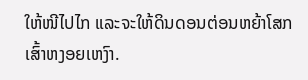ໃຫ້ໜີໄປໄກ ແລະຈະໃຫ້ດິນດອນຕ່ອນຫຍ້າໂສກເສົ້າຫງອຍເຫງົາ.